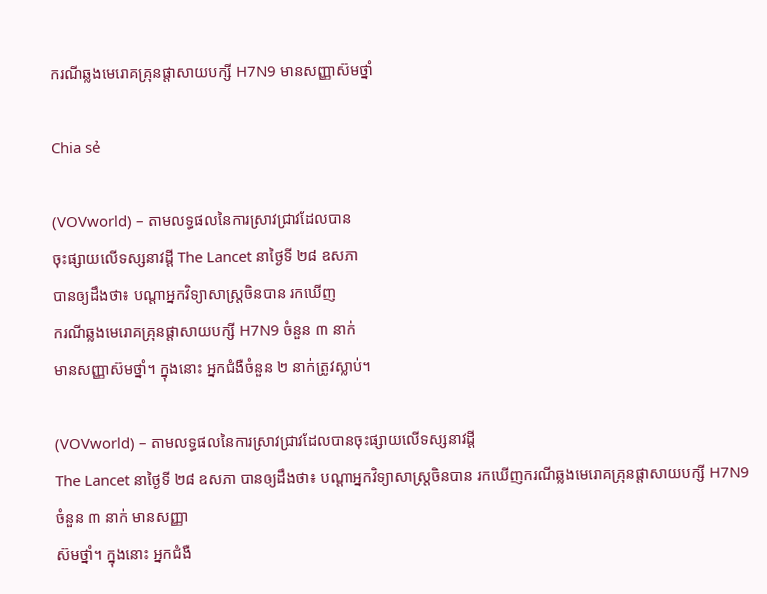ករណីឆ្លងមេរោគគ្រុនផ្តាសាយបក្សី H7N9 មានសញ្ញាស៊មថ្នាំ

Chia sẻ

(VOVworld) – តាមលទ្ធផលនៃការស្រាវជ្រាវដែលបាន
ចុះផ្សាយលើទស្សនាវដ្ដី The Lancet នាថ្ងៃទី ២៨ ឧសភា
បានឲ្យដឹងថា៖ បណ្ដាអ្នកវិទ្យាសាស្ត្រចិនបាន រកឃើញ
ករណីឆ្លងមេរោគគ្រុនផ្តាសាយបក្សី H7N9 ចំនួន ៣ នាក់
មានសញ្ញាស៊មថ្នាំ។ ក្នុងនោះ អ្នកជំងឺចំនួន ២ នាក់ត្រូវស្លាប់។

(VOVworld) – តាមលទ្ធផលនៃការស្រាវជ្រាវដែលបានចុះផ្សាយលើទស្សនាវដ្ដី
The Lancet នាថ្ងៃទី ២៨ ឧសភា បានឲ្យដឹងថា៖ បណ្ដាអ្នកវិទ្យាសាស្ត្រចិនបាន រកឃើញករណីឆ្លងមេរោគគ្រុនផ្តាសាយបក្សី H7N9 ចំនួន ៣ នាក់ មានសញ្ញា
ស៊មថ្នាំ។ ក្នុងនោះ អ្នកជំងឺ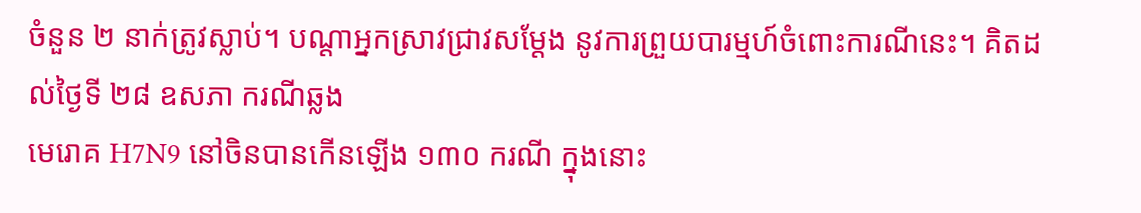ចំនួន ២ នាក់ត្រូវស្លាប់។ បណ្ដាអ្នកស្រាវជ្រាវសម្តែង នូវការព្រួយបារម្មហ៍ចំពោះការណីនេះ។ គិតដល់ថ្ងៃទី ២៨ ឧសភា ករណីឆ្លង
មេរោគ H7N9 នៅចិនបានកើនឡើង ១៣០ ករណី ក្នុងនោះ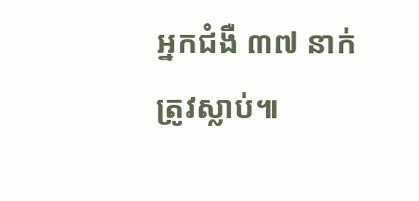អ្នកជំងឺ ៣៧ នាក់
ត្រូវស្លាប់៕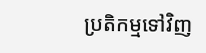ប្រតិកម្មទៅវិញ